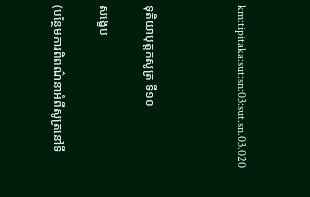km:tipitaka:sut:sn:03:sut.sn.03.020



ទុតិយាបុត្តកសូត្រ ទី១០

សង្ខេប

(បន្ថែមការពិពណ៌នាអំពីសូត្រនៅទី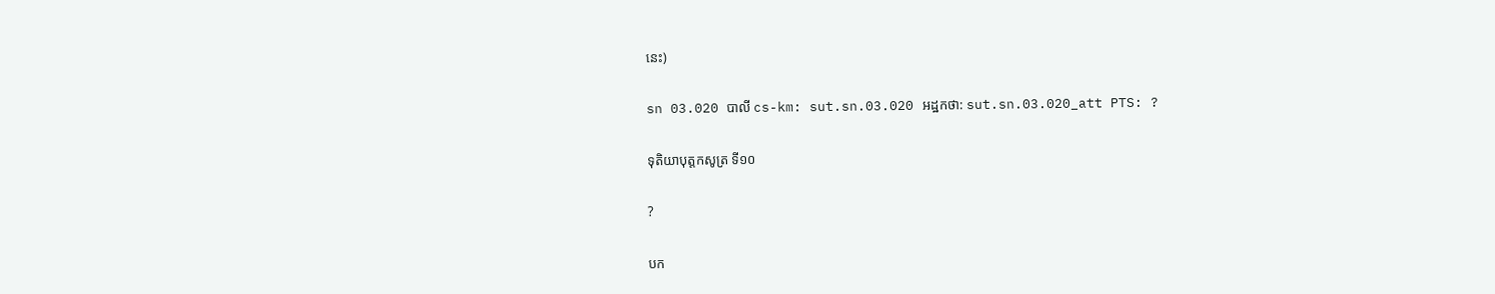នេះ)

sn 03.020 បាលី cs-km: sut.sn.03.020 អដ្ឋកថា: sut.sn.03.020_att PTS: ?

ទុតិយាបុត្តកសូត្រ ទី១០

?

បក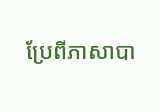ប្រែពីភាសាបា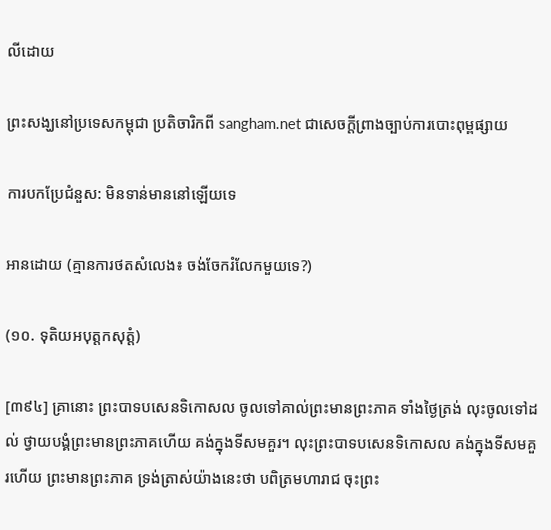លីដោយ

ព្រះសង្ឃនៅប្រទេសកម្ពុជា ប្រតិចារិកពី sangham.net ជាសេចក្តីព្រាងច្បាប់ការបោះពុម្ពផ្សាយ

ការបកប្រែជំនួស: មិនទាន់មាននៅឡើយទេ

អានដោយ (គ្មានការថតសំលេង៖ ចង់ចែករំលែកមួយទេ?)

(១០. ទុតិយអបុត្តកសុត្តំ)

[៣៩៤] គ្រានោះ ព្រះបាទបសេនទិកោសល ចូលទៅគាល់ព្រះមានព្រះភាគ ទាំងថ្ងៃត្រង់ លុះចូលទៅដល់ ថ្វាយបង្គំព្រះមានព្រះភាគហើយ គង់ក្នុងទីសមគួរ។ លុះព្រះបាទបសេនទិកោសល គង់ក្នុងទីសមគួរហើយ ព្រះមានព្រះភាគ ទ្រង់ត្រាស់យ៉ាងនេះថា បពិត្រមហារាជ ចុះព្រះ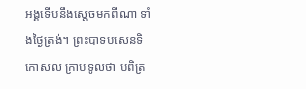អង្គទើបនឹងស្តេចមកពីណា ទាំងថ្ងៃត្រង់។ ព្រះបាទបសេនទិកោសល ក្រាបទូលថា បពិត្រ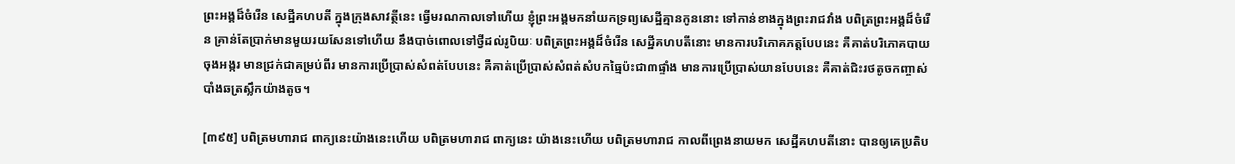ព្រះអង្គដ៏ចំរើន សេដ្ឋីគហបតី ក្នុងក្រុងសាវត្ថីនេះ ធ្វើមរណកាលទៅហើយ ខ្ញុំព្រះអង្គមកនាំយកទ្រព្យសេដ្ឋីគ្មានកូននោះ ទៅកាន់ខាងក្នុងព្រះរាជវាំង បពិត្រព្រះអង្គដ៏ចំរើន គ្រាន់តែប្រាក់មានមួយរយសែនទៅហើយ នឹងបាច់ពោលទៅថ្វីដល់រូបិយៈ បពិត្រព្រះអង្គដ៏ចំរើន សេដ្ឋីគហបតីនោះ មានការបរិភោគភត្តបែបនេះ គឺគាត់បរិភោគបាយចុងអង្ករ មានជ្រក់ជាគម្រប់ពីរ មានការប្រើប្រាស់សំពត់បែបនេះ គឺគាត់ប្រើប្រាស់សំពត់សំបកធ្មៃប៉ះជា៣ផ្ទាំង មានការប្រើប្រាស់យានបែបនេះ គឺគាត់ជិះរថតូចកញ្ចាស់ បាំងឆត្រស្លឹកយ៉ាងតូច។

[៣៩៥] បពិត្រមហារាជ ពាក្យនេះយ៉ាងនេះហើយ បពិត្រមហារាជ ពាក្យនេះ យ៉ាងនេះហើយ បពិត្រមហារាជ កាលពីព្រេងនាយមក សេដ្ឋីគហបតីនោះ បានឲ្យគេប្រតិប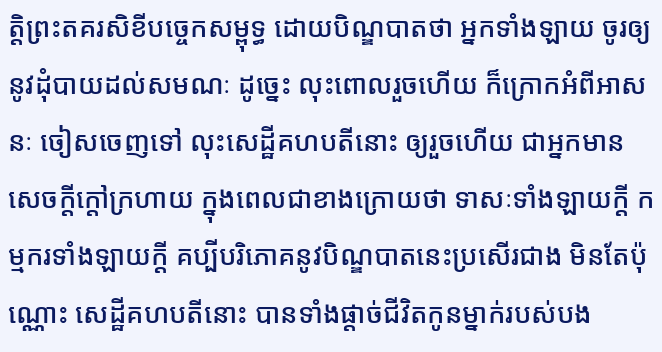ត្តិព្រះតគរសិខីបច្ចេកសម្ពុទ្ធ ដោយបិណ្ឌបាតថា អ្នកទាំងឡាយ ចូរឲ្យនូវដុំបាយដល់សមណៈ ដូច្នេះ លុះពោលរួចហើយ ក៏ក្រោកអំពីអាសនៈ ចៀសចេញទៅ លុះសេដ្ឋីគហបតីនោះ ឲ្យរួចហើយ ជាអ្នកមានសេចក្តីក្តៅក្រហាយ ក្នុងពេលជាខាងក្រោយថា ទាសៈទាំងឡាយក្តី កម្មករទាំងឡាយក្តី គប្បីបរិភោគនូវបិណ្ឌបាតនេះប្រសើរជាង មិនតែប៉ុណ្ណោះ សេដ្ឋីគហបតីនោះ បានទាំងផ្តាច់ជីវិតកូនម្នាក់របស់បង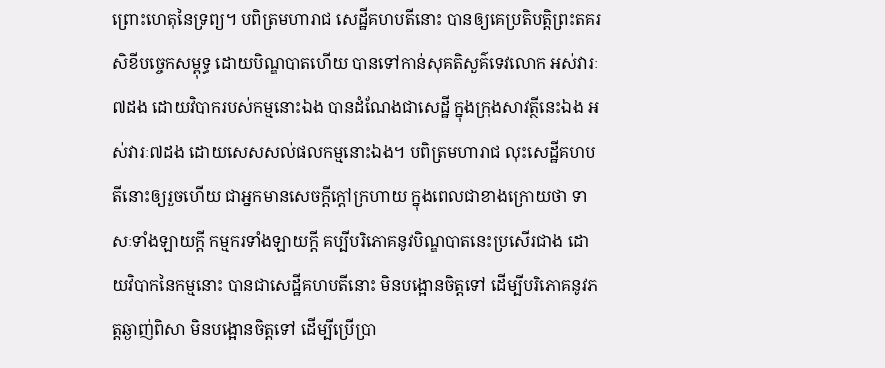ព្រោះហេតុនៃទ្រព្យ។ បពិត្រមហារាជ សេដ្ឋីគហបតីនោះ បានឲ្យគេប្រតិបត្តិព្រះតគរសិខីបច្ចេកសម្ពុទ្ធ ដោយបិណ្ឌបាតហើយ បានទៅកាន់សុគតិសួគ៌ទេវលោក អស់វារៈ៧ដង ដោយវិបាករបស់កម្មនោះឯង បានដំណែងជាសេដ្ឋី ក្នុងក្រុងសាវត្ថីនេះឯង អស់វារៈ៧ដង ដោយសេសសល់ផលកម្មនោះឯង។ បពិត្រមហារាជ លុះសេដ្ឋីគហបតីនោះឲ្យរួចហើយ ជាអ្នកមានសេចក្តីក្តៅក្រហាយ ក្នុងពេលជាខាងក្រោយថា ទាសៈទាំងឡាយក្តី កម្មករទាំងឡាយក្តី គប្បីបរិភោគនូវបិណ្ឌបាតនេះប្រសើរជាង ដោយវិបាកនៃកម្មនោះ បានជាសេដ្ឋីគហបតីនោះ មិនបង្អោនចិត្តទៅ ដើម្បីបរិភោគនូវភត្តឆ្ងាញ់ពិសា មិនបង្អោនចិត្តទៅ ដើម្បីប្រើប្រា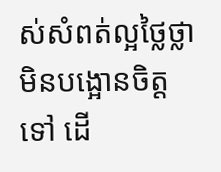ស់សំពត់ល្អថ្លៃថ្លា មិនបង្អោនចិត្តទៅ ដើ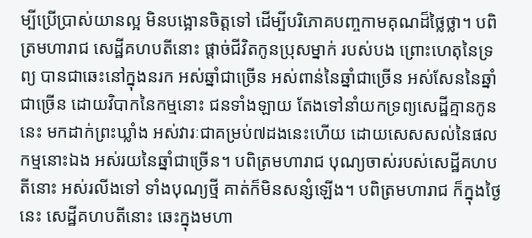ម្បីប្រើប្រាស់យានល្អ មិនបង្អោនចិត្តទៅ ដើម្បីបរិភោគបញ្ចកាមគុណដ៏ថ្លៃថ្លា។ បពិត្រមហារាជ សេដ្ឋីគហបតីនោះ ផ្តាច់ជីវិតកូនប្រុសម្នាក់ របស់បង ព្រោះហេតុនៃទ្រព្យ បានជាឆេះនៅក្នុងនរក អស់ឆ្នាំជាច្រើន អស់ពាន់នៃឆ្នាំជាច្រើន អស់សែននៃឆ្នាំជាច្រើន ដោយវិបាកនៃកម្មនោះ ជនទាំងឡាយ តែងទៅនាំយកទ្រព្យសេដ្ឋីគ្មានកូននេះ មកដាក់ព្រះឃ្លាំង អស់វារៈជាគម្រប់៧ដងនេះហើយ ដោយសេសសល់នៃផលកម្មនោះឯង អស់រយនៃឆ្នាំជាច្រើន។ បពិត្រមហារាជ បុណ្យចាស់របស់សេដ្ឋីគហបតីនោះ អស់រលីងទៅ ទាំងបុណ្យថ្មី គាត់ក៏មិនសន្សំឡើង។ បពិត្រមហារាជ ក៏ក្នុងថ្ងៃនេះ សេដ្ឋីគហបតីនោះ ឆេះក្នុងមហា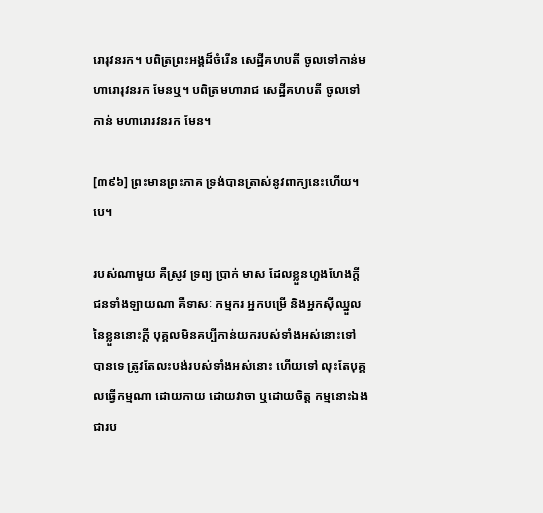រោរុវនរក។ បពិត្រព្រះអង្គដ៏ចំរើន សេដ្ឋីគហបតី ចូលទៅកាន់មហារោរុវនរក មែនឬ។ បពិត្រមហារាជ សេដ្ឋីគហបតី ចូលទៅកាន់ មហារោរវនរក មែន។

[៣៩៦] ព្រះមានព្រះភាគ ទ្រង់បានត្រាស់នូវពាក្យនេះហើយ។បេ។

របស់ណាមួយ គឺស្រូវ ទ្រព្យ ប្រាក់ មាស ដែលខ្លួនហួងហែងក្តី ជនទាំងឡាយណា គឺទាសៈ កម្មករ អ្នកបម្រើ និងអ្នកស៊ីឈ្នួលនៃខ្លួននោះក្តី បុគ្គលមិនគប្បីកាន់យករបស់ទាំងអស់នោះទៅបានទេ ត្រូវតែលះបង់របស់ទាំងអស់នោះ ហើយទៅ លុះតែបុគ្គលធ្វើកម្មណា ដោយកាយ ដោយវាចា ឬដោយចិត្ត កម្មនោះឯង ជារប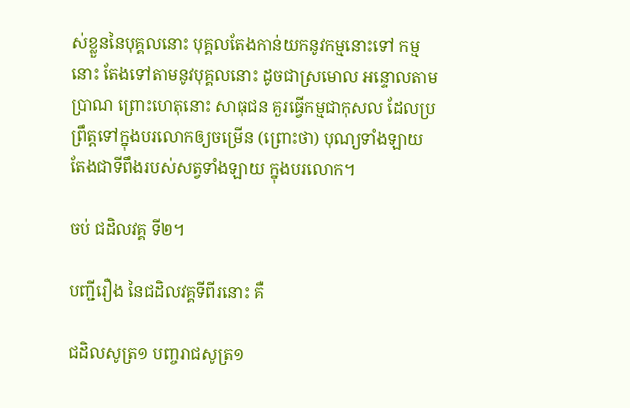ស់ខ្លួននៃបុគ្គលនោះ បុគ្គលតែងកាន់យកនូវកម្មនោះទៅ កម្មនោះ តែងទៅតាមនូវបុគ្គលនោះ ដូចជាស្រមោល អន្ទោលតាមប្រាណ ព្រោះហេតុនោះ សាធុជន គួរធ្វើកម្មជាកុសល ដែលប្រព្រឹត្តទៅក្នុងបរលោកឲ្យចម្រើន (ព្រោះថា) បុណ្យទាំងឡាយ តែងជាទីពឹងរបស់សត្វទាំងឡាយ ក្នុងបរលោក។

ចប់ ជដិលវគ្គ ទី២។

បញ្ជីរឿង នៃជដិលវគ្គទីពីរនោះ គឺ

ជដិលសូត្រ១ បញ្ចរាជសូត្រ១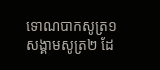ទោណបាកសូត្រ១ សង្គាមសូត្រ២ ដែ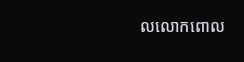លលោកពោល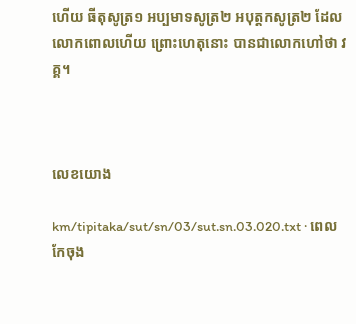ហើយ ធីតុសូត្រ១ អប្បមាទសូត្រ២ អបុត្តកសូត្រ២ ដែលលោកពោលហើយ ព្រោះហេតុនោះ បានជាលោកហៅថា វគ្គ។



លេខយោង

km/tipitaka/sut/sn/03/sut.sn.03.020.txt · ពេលកែចុង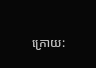ក្រោយ: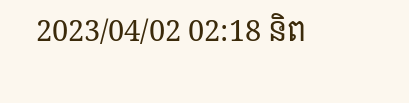2023/04/02 02:18 និព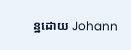ន្ឋដោយ Johann